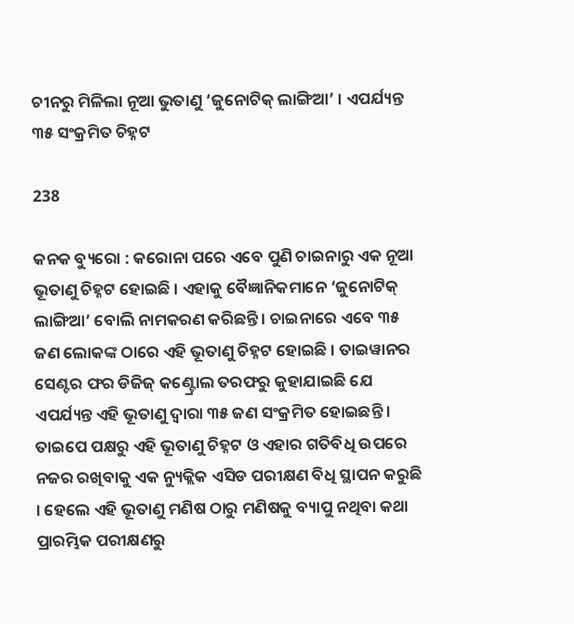ଚୀନରୁ ମିଳିଲା ନୂଆ ଭୁତାଣୁ ‘ଜୁନୋଟିକ୍ ଲାଙ୍ଗିଆ’ । ଏପର୍ଯ୍ୟନ୍ତ ୩୫ ସଂକ୍ରମିତ ଚିହ୍ନଟ

238

କନକ ବ୍ୟୁରୋ : କରୋନା ପରେ ଏବେ ପୁଣି ଚାଇନାରୁ ଏକ ନୂଆ ଭୂତାଣୁ ଚିହ୍ନଟ ହୋଇଛି । ଏହାକୁ ବୈଜ୍ଞାନିକମାନେ ‘ଜୁନୋଟିକ୍ ଲାଙ୍ଗିଆ’ ବୋଲି ନାମକରଣ କରିଛନ୍ତି । ଚାଇନାରେ ଏବେ ୩୫ ଜଣ ଲୋକଙ୍କ ଠାରେ ଏହି ଭୂତାଣୁ ଚିହ୍ନଟ ହୋଇଛି । ତାଇୱାନର ସେଣ୍ଟର ଫର ଡିଜିଜ୍ କଣ୍ଟ୍ରୋଲ ତରଫରୁ କୁହାଯାଇଛି ଯେ ଏପର୍ଯ୍ୟନ୍ତ ଏହି ଭୂତାଣୁ ଦ୍ୱାରା ୩୫ ଜଣ ସଂକ୍ରମିତ ହୋଇଛନ୍ତି । ତାଇପେ ପକ୍ଷରୁ ଏହି ଭୂତାଣୁ ଚିହ୍ନଟ ଓ ଏହାର ଗତିବିଧି ଉପରେ ନଜର ରଖିବାକୁ ଏକ ନ୍ୟୁକ୍ଲିକ ଏସିଡ ପରୀକ୍ଷଣ ବିଧି ସ୍ଥାପନ କରୁଛି । ହେଲେ ଏହି ଭୂତାଣୁ ମଣିଷ ଠାରୁ ମଣିଷକୁ ବ୍ୟାପୁ ନଥିବା କଥା ପ୍ରାରମ୍ଭିକ ପରୀକ୍ଷଣରୁ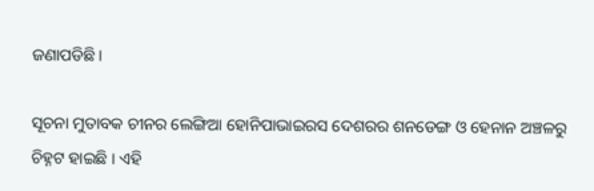ଜଣାପଡିଛି ।

ସୂଚନା ମୁତାବକ ଚୀନର ଲେଙ୍ଗିଆ ହୋନିପାଭାଇରସ ଦେଶରର ଶନଡେଙ୍ଗ ଓ ହେନାନ ଅଞ୍ଚଳରୁ ଚିହ୍ନଟ ହାଇଛି । ଏହି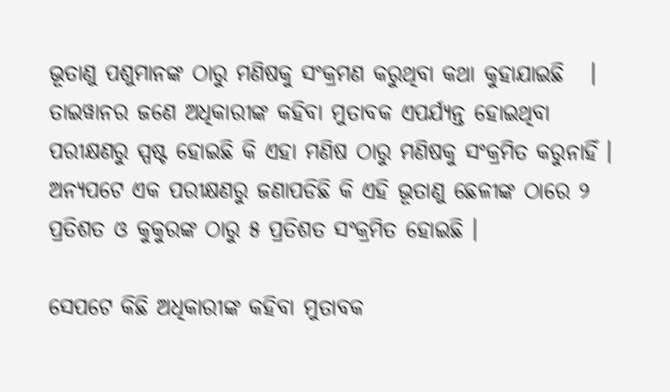ଭୂତାଣୁ ପଶୁମାନଙ୍କ ଠାରୁ ମଣିଷକୁ ସଂକ୍ରମଣ କରୁଥିବା କଥା କୁହାଯାଇଛି   । ତାଇୱାନର ଜଣେ ଅଧିକାରୀଙ୍କ କହିବା ମୁତାବକ ଏପର୍ଯ୍ୟନ୍ତ ହୋଇଥିବା ପରୀକ୍ଷଣରୁ ସ୍ପଷ୍ଟ ହୋଇଛି କି ଏହା ମଣିଷ ଠାରୁ ମଣିଷକୁ ସଂକ୍ରମିତ କରୁନାହିଁ । ଅନ୍ୟପଟେ ଏକ ପରୀକ୍ଷଣରୁ ଜଣାପଡିଛି କି ଏହି ଭୂତାଣୁ ଛେଳୀଙ୍କ ଠାରେ ୨ ପ୍ରତିଶତ ଓ କୁକୁରଙ୍କ ଠାରୁ ୫ ପ୍ରତିଶତ ସଂକ୍ରମିତ ହୋଇଛି ।

ସେପଟେ କିଛି ଅଧିକାରୀଙ୍କ କହିବା ମୁତାବକ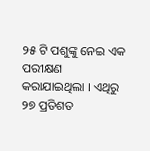୨୫ ଟି ପଶୁଙ୍କୁ ନେଇ ଏକ ପରୀକ୍ଷଣ କରାଯାଇଥିଲା । ଏଥିରୁ ୨୭ ପ୍ରତିଶତ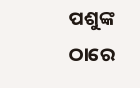ପଶୁଙ୍କ ଠାରେ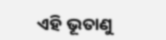ଏହି ଭୂତାଣୁ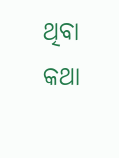ଥିବା କଥା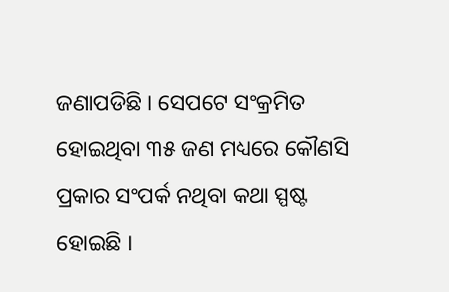ଜଣାପଡିଛି । ସେପଟେ ସଂକ୍ରମିତ ହୋଇଥିବା ୩୫ ଜଣ ମଧ୍ୟରେ କୌଣସି ପ୍ରକାର ସଂପର୍କ ନଥିବା କଥା ସ୍ପଷ୍ଟ ହୋଇଛି ।